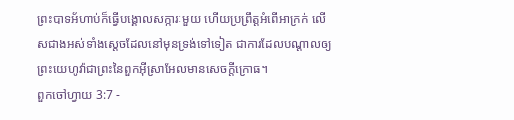ព្រះបាទអ័ហាប់ក៏ធ្វើបង្គោលសក្ការៈមួយ ហើយប្រព្រឹត្តអំពើអាក្រក់ លើសជាងអស់ទាំងស្តេចដែលនៅមុនទ្រង់ទៅទៀត ជាការដែលបណ្ដាលឲ្យព្រះយេហូវ៉ាជាព្រះនៃពួកអ៊ីស្រាអែលមានសេចក្ដីក្រោធ។
ពួកចៅហ្វាយ 3:7 -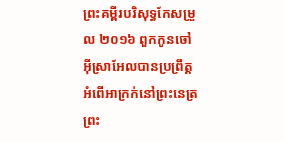ព្រះគម្ពីរបរិសុទ្ធកែសម្រួល ២០១៦ ពួកកូនចៅអ៊ីស្រាអែលបានប្រព្រឹត្តអំពើអាក្រក់នៅព្រះនេត្រព្រះ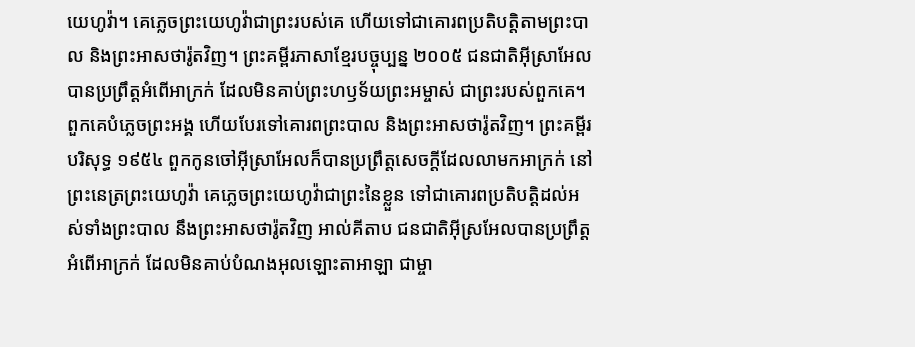យេហូវ៉ា។ គេភ្លេចព្រះយេហូវ៉ាជាព្រះរបស់គេ ហើយទៅជាគោរពប្រតិបត្ដិតាមព្រះបាល និងព្រះអាសថារ៉ូតវិញ។ ព្រះគម្ពីរភាសាខ្មែរបច្ចុប្បន្ន ២០០៥ ជនជាតិអ៊ីស្រាអែលបានប្រព្រឹត្តអំពើអាក្រក់ ដែលមិនគាប់ព្រះហឫទ័យព្រះអម្ចាស់ ជាព្រះរបស់ពួកគេ។ ពួកគេបំភ្លេចព្រះអង្គ ហើយបែរទៅគោរពព្រះបាល និងព្រះអាសថារ៉ូតវិញ។ ព្រះគម្ពីរបរិសុទ្ធ ១៩៥៤ ពួកកូនចៅអ៊ីស្រាអែលក៏បានប្រព្រឹត្តសេចក្ដីដែលលាមកអាក្រក់ នៅព្រះនេត្រព្រះយេហូវ៉ា គេភ្លេចព្រះយេហូវ៉ាជាព្រះនៃខ្លួន ទៅជាគោរពប្រតិបត្តិដល់អស់ទាំងព្រះបាល នឹងព្រះអាសថារ៉ូតវិញ អាល់គីតាប ជនជាតិអ៊ីស្រអែលបានប្រព្រឹត្តអំពើអាក្រក់ ដែលមិនគាប់បំណងអុលឡោះតាអាឡា ជាម្ចា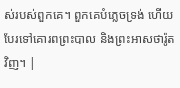ស់របស់ពួកគេ។ ពួកគេបំភ្លេចទ្រង់ ហើយបែរទៅគោរពព្រះបាល និងព្រះអាសថារ៉ូតវិញ។ |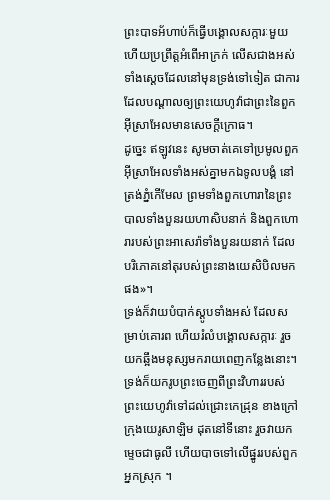ព្រះបាទអ័ហាប់ក៏ធ្វើបង្គោលសក្ការៈមួយ ហើយប្រព្រឹត្តអំពើអាក្រក់ លើសជាងអស់ទាំងស្តេចដែលនៅមុនទ្រង់ទៅទៀត ជាការដែលបណ្ដាលឲ្យព្រះយេហូវ៉ាជាព្រះនៃពួកអ៊ីស្រាអែលមានសេចក្ដីក្រោធ។
ដូច្នេះ ឥឡូវនេះ សូមចាត់គេទៅប្រមូលពួកអ៊ីស្រាអែលទាំងអស់គ្នាមកឯទូលបង្គំ នៅត្រង់ភ្នំកើមែល ព្រមទាំងពួកហោរានៃព្រះបាលទាំងបួនរយហាសិបនាក់ និងពួកហោរារបស់ព្រះអាសេរ៉ាទាំងបួនរយនាក់ ដែលបរិភោគនៅតុរបស់ព្រះនាងយេសិបិលមកផង»។
ទ្រង់ក៏វាយបំបាក់ស្តូបទាំងអស់ ដែលសម្រាប់គោរព ហើយរំលំបង្គោលសក្ការៈ រួចយកឆ្អឹងមនុស្សមករាយពេញកន្លែងនោះ។
ទ្រង់ក៏យករូបព្រះចេញពីព្រះវិហាររបស់ព្រះយេហូវ៉ាទៅដល់ជ្រោះកេដ្រុន ខាងក្រៅក្រុងយេរូសាឡិម ដុតនៅទីនោះ រួចវាយកម្ទេចជាធូលី ហើយបាចទៅលើផ្នូររបស់ពួកអ្នកស្រុក ។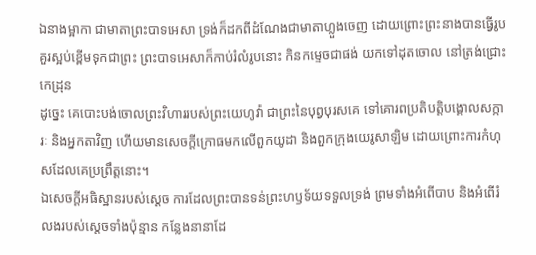ឯនាងម្អាកា ជាមាតាព្រះបាទអេសា ទ្រង់ក៏ដកពីដំណែងជាមាតាហ្លួងចេញ ដោយព្រោះព្រះនាងបានធ្វើរូបគួរស្អប់ខ្ពើមទុកជាព្រះ ព្រះបាទអេសាក៏កាប់រំលំរូបនោះ កិនកម្ទេចជាផង់ យកទៅដុតចោល នៅត្រង់ជ្រោះកេដ្រុន
ដូច្នេះ គេបោះបង់ចោលព្រះវិហាររបស់ព្រះយេហូវ៉ា ជាព្រះនៃបុព្វបុរសគេ ទៅគោរពប្រតិបត្តិបង្គោលសក្ការៈ និងអ្នកតាវិញ ហើយមានសេចក្ដីក្រោធមកលើពួកយូដា និងពួកក្រុងយេរូសាឡិម ដោយព្រោះការកំហុសដែលគេប្រព្រឹត្តនោះ។
ឯសេចក្ដីអធិស្ឋានរបស់ស្ដេច ការដែលព្រះបានទន់ព្រះហឫទ័យទទួលទ្រង់ ព្រមទាំងអំពើបាប និងអំពើរំលងរបស់ស្ដេចទាំងប៉ុន្មាន កន្លែងនានាដែ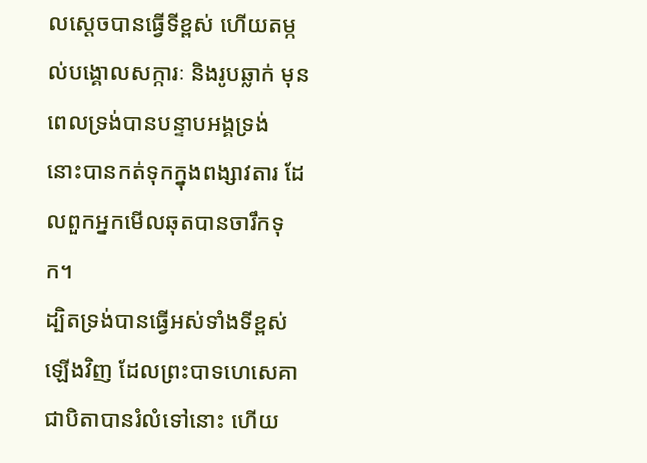លស្ដេចបានធ្វើទីខ្ពស់ ហើយតម្កល់បង្គោលសក្ការៈ និងរូបឆ្លាក់ មុនពេលទ្រង់បានបន្ទាបអង្គទ្រង់ នោះបានកត់ទុកក្នុងពង្សាវតារ ដែលពួកអ្នកមើលឆុតបានចារឹកទុក។
ដ្បិតទ្រង់បានធ្វើអស់ទាំងទីខ្ពស់ឡើងវិញ ដែលព្រះបាទហេសេគា ជាបិតាបានរំលំទៅនោះ ហើយ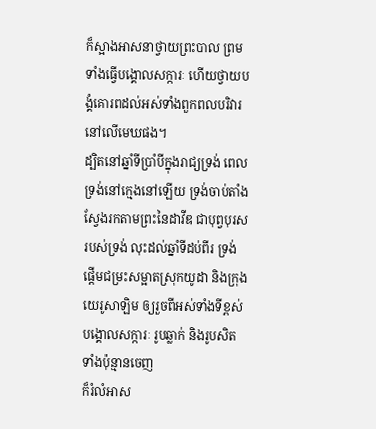ក៏ស្អាងអាសនាថ្វាយព្រះបាល ព្រមទាំងធ្វើបង្គោលសក្ការៈ ហើយថ្វាយបង្គំគោរពដល់អស់ទាំងពួកពលបរិវារនៅលើមេឃផង។
ដ្បិតនៅឆ្នាំទីប្រាំបីក្នុងរាជ្យទ្រង់ ពេលទ្រង់នៅក្មេងនៅឡើយ ទ្រង់ចាប់តាំងស្វែងរកតាមព្រះនៃដាវីឌ ជាបុព្វបុរសរបស់ទ្រង់ លុះដល់ឆ្នាំទីដប់ពីរ ទ្រង់ផ្តើមជម្រះសម្អាតស្រុកយូដា និងក្រុងយេរូសាឡិម ឲ្យរួចពីអស់ទាំងទីខ្ពស់ បង្គោលសក្ការៈ រូបឆ្លាក់ និងរូបសិតទាំងប៉ុន្មានចេញ
ក៏រំលំអាស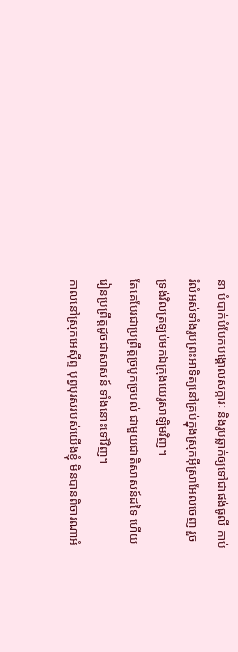នា បំបាក់បំបែកបង្គោលសក្ការៈ និងរូបឆ្លាក់ឲ្យទៅជាផង់ធូលី កាប់រំលំអស់ទាំងរូបព្រះអាទិត្យនៅគ្រប់ក្នុងស្រុកអ៊ីស្រាអែលចេញ រួចទ្រង់វិលត្រឡប់មកឯក្រុងយេរូសាឡិមវិញ។
តែគេបែរជាប្រព្រឹត្តច្របូកច្របល់ ជាមួយជាតិសាសន៍ដទៃ ហើយរៀនប្រព្រឹត្តដូចជាសាសន៍ ទាំងនោះទៅវិញ។
កាលនៅស្រុកអេស៊ីព្ទ បុព្វបុរសរបស់យើងខ្ញុំ មិនបានពិចារណាអំ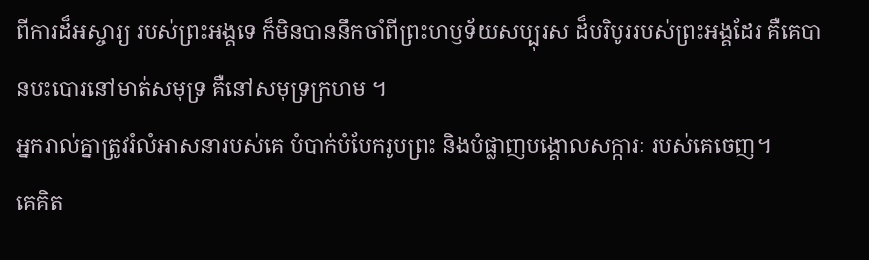ពីការដ៏អស្ចារ្យ របស់ព្រះអង្គទេ ក៏មិនបាននឹកចាំពីព្រះហឫទ័យសប្បុរស ដ៏បរិបូររបស់ព្រះអង្គដែរ គឺគេបានបះបោរនៅមាត់សមុទ្រ គឺនៅសមុទ្រក្រហម ។
អ្នករាល់គ្នាត្រូវរំលំអាសនារបស់គេ បំបាក់បំបែករូបព្រះ និងបំផ្លាញបង្គោលសក្ការៈ របស់គេចេញ។
គេគិត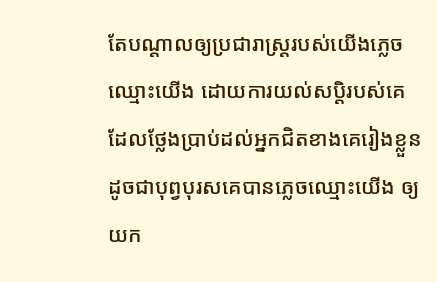តែបណ្ដាលឲ្យប្រជារាស្ត្ររបស់យើងភ្លេចឈ្មោះយើង ដោយការយល់សប្តិរបស់គេ ដែលថ្លែងប្រាប់ដល់អ្នកជិតខាងគេរៀងខ្លួន ដូចជាបុព្វបុរសគេបានភ្លេចឈ្មោះយើង ឲ្យយក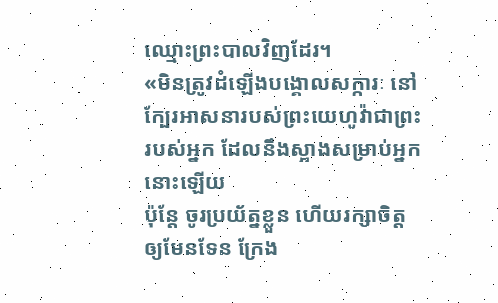ឈ្មោះព្រះបាលវិញដែរ។
«មិនត្រូវដំឡើងបង្គោលសក្ការៈ នៅក្បែរអាសនារបស់ព្រះយេហូវ៉ាជាព្រះរបស់អ្នក ដែលនឹងស្អាងសម្រាប់អ្នកនោះឡើយ
ប៉ុន្តែ ចូរប្រយ័ត្នខ្លួន ហើយរក្សាចិត្តឲ្យមែនទែន ក្រែង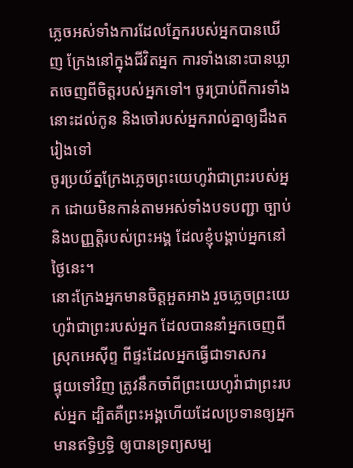ភ្លេចអស់ទាំងការដែលភ្នែករបស់អ្នកបានឃើញ ក្រែងនៅក្នុងជីវិតអ្នក ការទាំងនោះបានឃ្លាតចេញពីចិត្តរបស់អ្នកទៅ។ ចូរប្រាប់ពីការទាំងនោះដល់កូន និងចៅរបស់អ្នករាល់គ្នាឲ្យដឹងតរៀងទៅ
ចូរប្រយ័ត្នក្រែងភ្លេចព្រះយេហូវ៉ាជាព្រះរបស់អ្នក ដោយមិនកាន់តាមអស់ទាំងបទបញ្ជា ច្បាប់ និងបញ្ញត្តិរបស់ព្រះអង្គ ដែលខ្ញុំបង្គាប់អ្នកនៅថ្ងៃនេះ។
នោះក្រែងអ្នកមានចិត្តអួតអាង រួចភ្លេចព្រះយេហូវ៉ាជាព្រះរបស់អ្នក ដែលបាននាំអ្នកចេញពីស្រុកអេស៊ីព្ទ ពីផ្ទះដែលអ្នកធ្វើជាទាសករ
ផ្ទុយទៅវិញ ត្រូវនឹកចាំពីព្រះយេហូវ៉ាជាព្រះរបស់អ្នក ដ្បិតគឺព្រះអង្គហើយដែលប្រទានឲ្យអ្នកមានឥទ្ធិឫទ្ធិ ឲ្យបានទ្រព្យសម្ប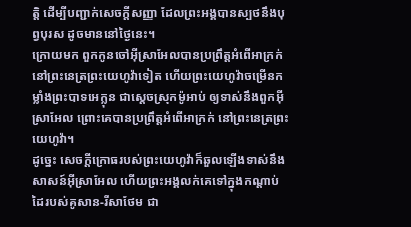ត្តិ ដើម្បីបញ្ជាក់សេចក្ដីសញ្ញា ដែលព្រះអង្គបានស្បថនឹងបុព្វបុរស ដូចមាននៅថ្ងៃនេះ។
ក្រោយមក ពួកកូនចៅអ៊ីស្រាអែលបានប្រព្រឹត្តអំពើអាក្រក់ នៅព្រះនេត្រព្រះយេហូវ៉ាទៀត ហើយព្រះយេហូវ៉ាចម្រើនកម្លាំងព្រះបាទអេក្លុន ជាស្តេចស្រុកម៉ូអាប់ ឲ្យទាស់នឹងពួកអ៊ីស្រាអែល ព្រោះគេបានប្រព្រឹត្តអំពើអាក្រក់ នៅព្រះនេត្រព្រះយេហូវ៉ា។
ដូច្នេះ សេចក្ដីក្រោធរបស់ព្រះយេហូវ៉ាក៏ឆួលឡើងទាស់នឹងសាសន៍អ៊ីស្រាអែល ហើយព្រះអង្គលក់គេទៅក្នុងកណ្ដាប់ដៃរបស់គូសាន-រីសាថែម ជា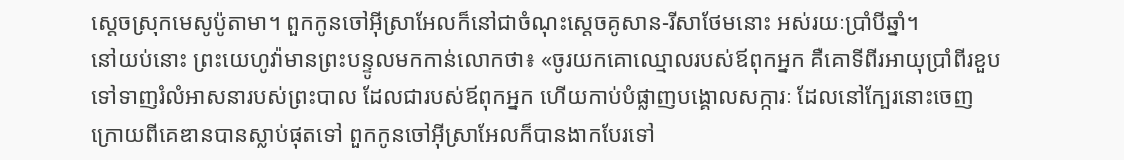ស្តេចស្រុកមេសូប៉ូតាមា។ ពួកកូនចៅអ៊ីស្រាអែលក៏នៅជាចំណុះស្តេចគូសាន-រីសាថែមនោះ អស់រយៈប្រាំបីឆ្នាំ។
នៅយប់នោះ ព្រះយេហូវ៉ាមានព្រះបន្ទូលមកកាន់លោកថា៖ «ចូរយកគោឈ្មោលរបស់ឪពុកអ្នក គឺគោទីពីរអាយុប្រាំពីរខួប ទៅទាញរំលំអាសនារបស់ព្រះបាល ដែលជារបស់ឪពុកអ្នក ហើយកាប់បំផ្លាញបង្គោលសក្ការៈ ដែលនៅក្បែរនោះចេញ
ក្រោយពីគេឌានបានស្លាប់ផុតទៅ ពួកកូនចៅអ៊ីស្រាអែលក៏បានងាកបែរទៅ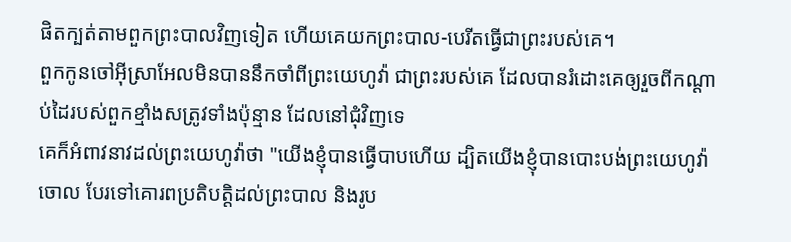ផិតក្បត់តាមពួកព្រះបាលវិញទៀត ហើយគេយកព្រះបាល-បេរីតធ្វើជាព្រះរបស់គេ។
ពួកកូនចៅអ៊ីស្រាអែលមិនបាននឹកចាំពីព្រះយេហូវ៉ា ជាព្រះរបស់គេ ដែលបានរំដោះគេឲ្យរួចពីកណ្ដាប់ដៃរបស់ពួកខ្មាំងសត្រូវទាំងប៉ុន្មាន ដែលនៅជុំវិញទេ
គេក៏អំពាវនាវដល់ព្រះយេហូវ៉ាថា "យើងខ្ញុំបានធ្វើបាបហើយ ដ្បិតយើងខ្ញុំបានបោះបង់ព្រះយេហូវ៉ាចោល បែរទៅគោរពប្រតិបត្តិដល់ព្រះបាល និងរូប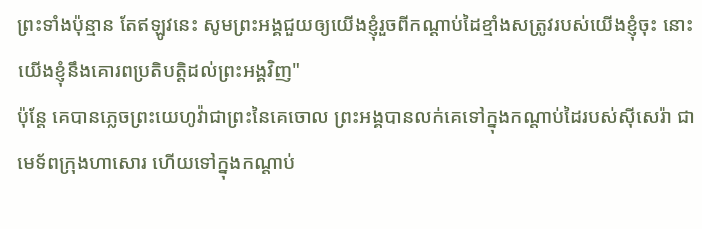ព្រះទាំងប៉ុន្មាន តែឥឡូវនេះ សូមព្រះអង្គជួយឲ្យយើងខ្ញុំរួចពីកណ្ដាប់ដៃខ្មាំងសត្រូវរបស់យើងខ្ញុំចុះ នោះយើងខ្ញុំនឹងគោរពប្រតិបត្តិដល់ព្រះអង្គវិញ"
ប៉ុន្តែ គេបានភ្លេចព្រះយេហូវ៉ាជាព្រះនៃគេចោល ព្រះអង្គបានលក់គេទៅក្នុងកណ្ដាប់ដៃរបស់ស៊ីសេរ៉ា ជាមេទ័ពក្រុងហាសោរ ហើយទៅក្នុងកណ្ដាប់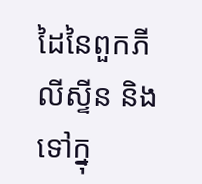ដៃនៃពួកភីលីស្ទីន និងទៅក្នុ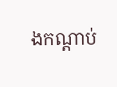ងកណ្ដាប់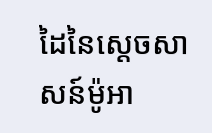ដៃនៃស្តេចសាសន៍ម៉ូអា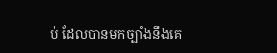ប់ ដែលបានមកច្បាំងនឹងគេ